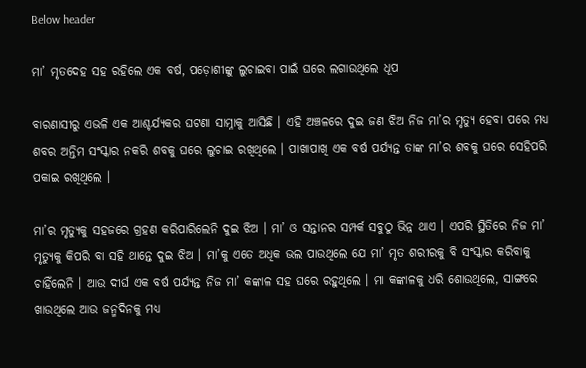Below header

ମା’ ମୃତଦେହ ସହ ରହିଲେ ଏକ ବର୍ଷ, ପଡ଼ୋଶୀଙ୍କୁ ଲୁଚାଇବା ପାଇଁ ଘରେ ଲଗାଉଥିଲେ ଧୂପ

ବାରଣାସୀରୁ ଏଭଳି ଏକ ଆଶ୍ଚର୍ଯ୍ୟକର ଘଟଣା ସାମ୍ନାକୁ ଆସିଛି । ଏହି ଅଞ୍ଚଳରେ ଦୁଇ ଜଣ ଝିଅ ନିଜ ମା’ର ମୃତ୍ୟୁ ହେବା ପରେ ମଧ୍ୟ ଶବର ଅନ୍ତିମ ସଂସ୍କାର ନକରି ଶବକୁ ଘରେ ଲୁଚାଇ ରଖିଥିଲେ । ପାଖାପାଖି ଏକ ବର୍ଷ ପର୍ଯ୍ୟନ୍ତ ତାଙ୍କ ମା’ର ଶବକୁ ଘରେ ସେହିପରି ପକାଇ ରଖିଥିଲେ ।

ମା’ର ମୃତ୍ୟୁକୁ ସହଜରେ ଗ୍ରହଣ କରିପାରିଲେନି ଦୁଇ ଝିଅ । ମା’ ଓ ସନ୍ତାନର ସମ୍ପର୍କ ସବୁଠୁ ଭିନ୍ନ ଥାଏ । ଏପରି ସ୍ଥିତିରେ ନିଜ ମା’ ମୃତ୍ୟୁକୁ କିପରି ବା ସହି ଥାନ୍ତେ ଦୁଇ ଝିଅ । ମା’କୁ ଏତେ ଅଧିକ ଭଲ ପାଉଥିଲେ ଯେ ମା’ ମୃତ ଶରୀରକୁ ବି ସଂସ୍କାର କରିବାକୁ ଚାହିଁଲେନି । ଆଉ ଦୀର୍ଘ ଏକ ବର୍ଷ ପର୍ଯ୍ୟନ୍ତ ନିଜ ମା’ କଙ୍କାଳ ସହ ଘରେ ରହୁଥିଲେ । ମା କଙ୍କାଳକୁ ଧରି ଶୋଉଥିଲେ, ସାଙ୍ଗରେ ଖାଉଥିଲେ ଆଉ ଜନ୍ମଦିନକୁ ମଧ୍ୟ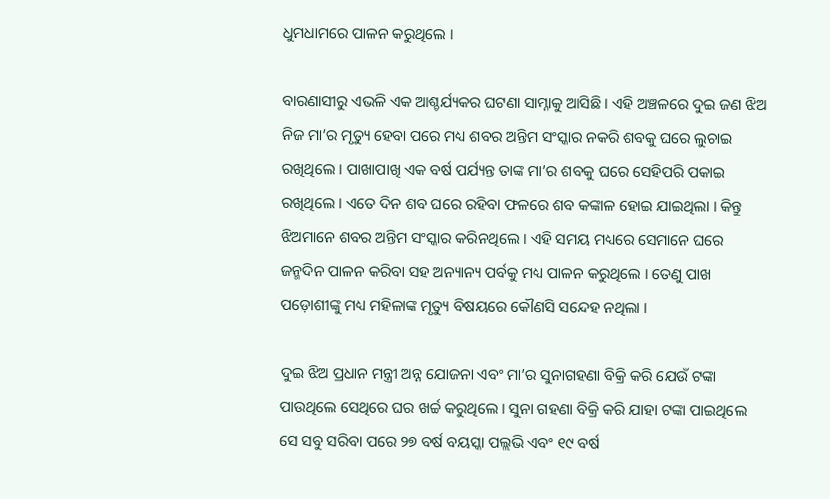ଧୁମଧାମରେ ପାଳନ କରୁଥିଲେ ।

ବାରଣାସୀରୁ ଏଭଳି ଏକ ଆଶ୍ଚର୍ଯ୍ୟକର ଘଟଣା ସାମ୍ନାକୁ ଆସିଛି । ଏହି ଅଞ୍ଚଳରେ ଦୁଇ ଜଣ ଝିଅ ନିଜ ମା’ର ମୃତ୍ୟୁ ହେବା ପରେ ମଧ୍ୟ ଶବର ଅନ୍ତିମ ସଂସ୍କାର ନକରି ଶବକୁ ଘରେ ଲୁଚାଇ ରଖିଥିଲେ । ପାଖାପାଖି ଏକ ବର୍ଷ ପର୍ଯ୍ୟନ୍ତ ତାଙ୍କ ମା’ର ଶବକୁ ଘରେ ସେହିପରି ପକାଇ ରଖିଥିଲେ । ଏତେ ଦିନ ଶବ ଘରେ ରହିବା ଫଳରେ ଶବ କଙ୍କାଳ ହୋଇ ଯାଇଥିଲା । କିନ୍ତୁ ଝିଅମାନେ ଶବର ଅନ୍ତିମ ସଂସ୍କାର କରିନଥିଲେ । ଏହି ସମୟ ମଧ୍ୟରେ ସେମାନେ ଘରେ ଜନ୍ମଦିନ ପାଳନ କରିବା ସହ ଅନ୍ୟାନ୍ୟ ପର୍ବକୁ ମଧ୍ୟ ପାଳନ କରୁଥିଲେ । ତେଣୁ ପାଖ ପଡ଼ୋଶୀଙ୍କୁ ମଧ୍ୟ ମହିଳାଙ୍କ ମୃତ୍ୟୁ ବିଷୟରେ କୌଣସି ସନ୍ଦେହ ନଥିଲା ।

ଦୁଇ ଝିଅ ପ୍ରଧାନ ମନ୍ତ୍ରୀ ଅନ୍ନ ଯୋଜନା ଏବଂ ମା’ର ସୁନାଗହଣା ବିକ୍ରି କରି ଯେଉଁ ଟଙ୍କା ପାଉଥିଲେ ସେଥିରେ ଘର ଖର୍ଚ୍ଚ କରୁଥିଲେ । ସୁନା ଗହଣା ବିକ୍ରି କରି ଯାହା ଟଙ୍କା ପାଇଥିଲେ ସେ ସବୁ ସରିବା ପରେ ୨୭ ବର୍ଷ ବୟସ୍କା ପଲ୍ଲଭି ଏବଂ ୧୯ ବର୍ଷ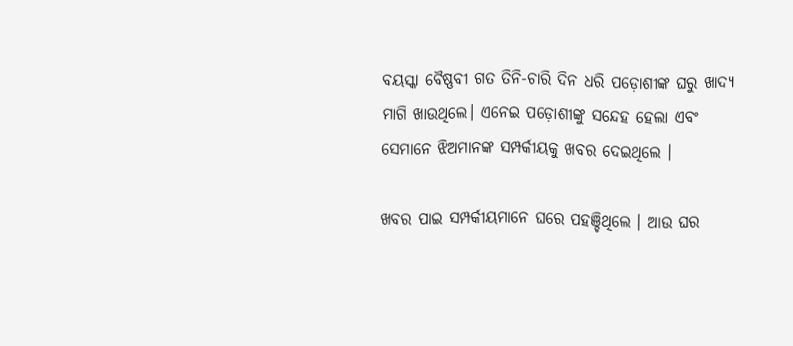ବୟସ୍କା ବୈଷ୍ଣବୀ ଗତ ତିନି-ଚାରି ଦିନ ଧରି ପଡ଼ୋଶୀଙ୍କ ଘରୁ ଖାଦ୍ୟ ମାଗି ଖାଉଥିଲେ। ଏନେଇ ପଡ଼ୋଶୀଙ୍କୁ ସନ୍ଦେହ ହେଲା ଏବଂ ସେମାନେ ଝିଅମାନଙ୍କ ସମ୍ପର୍କୀୟକୁ ଖବର ଦେଇଥିଲେ ।

ଖବର ପାଇ ସମ୍ପର୍କୀୟମାନେ ଘରେ ପହଞ୍ଚିଥିଲେ । ଆଉ ଘର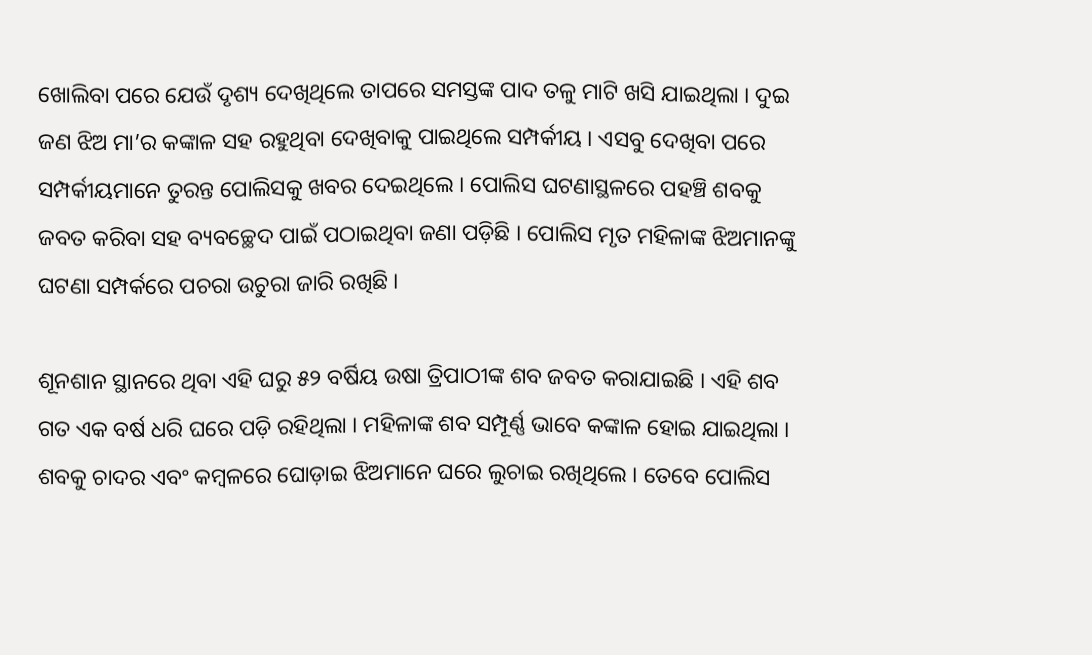ଖୋଲିବା ପରେ ଯେଉଁ ଦୃଶ୍ୟ ଦେଖିଥିଲେ ତାପରେ ସମସ୍ତଙ୍କ ପାଦ ତଳୁ ମାଟି ଖସି ଯାଇଥିଲା । ଦୁଇ ଜଣ ଝିଅ ମା’ର କଙ୍କାଳ ସହ ରହୁଥିବା ଦେଖିବାକୁ ପାଇଥିଲେ ସମ୍ପର୍କୀୟ । ଏସବୁ ଦେଖିବା ପରେ ସମ୍ପର୍କୀୟମାନେ ତୁରନ୍ତ ପୋଲିସକୁ ଖବର ଦେଇଥିଲେ । ପୋଲିସ ଘଟଣାସ୍ଥଳରେ ପହଞ୍ଚି ଶବକୁ ଜବତ କରିବା ସହ ବ୍ୟବଚ୍ଛେଦ ପାଇଁ ପଠାଇଥିବା ଜଣା ପଡ଼ିଛି । ପୋଲିସ ମୃତ ମହିଳାଙ୍କ ଝିଅମାନଙ୍କୁ ଘଟଣା ସମ୍ପର୍କରେ ପଚରା ଉଚୁରା ଜାରି ରଖିଛି ।

ଶୂନଶାନ ସ୍ଥାନରେ ଥିବା ଏହି ଘରୁ ୫୨ ବର୍ଷିୟ ଉଷା ତ୍ରିପାଠୀଙ୍କ ଶବ ଜବତ କରାଯାଇଛି । ଏହି ଶବ ଗତ ଏକ ବର୍ଷ ଧରି ଘରେ ପଡ଼ି ରହିଥିଲା । ମହିଳାଙ୍କ ଶବ ସମ୍ପୂର୍ଣ୍ଣ ଭାବେ କଙ୍କାଳ ହୋଇ ଯାଇଥିଲା । ଶବକୁ ଚାଦର ଏବଂ କମ୍ବଳରେ ଘୋଡ଼ାଇ ଝିଅମାନେ ଘରେ ଲୁଚାଇ ରଖିଥିଲେ । ତେବେ ପୋଲିସ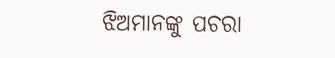ଝିଅମାନଙ୍କୁ ପଚରା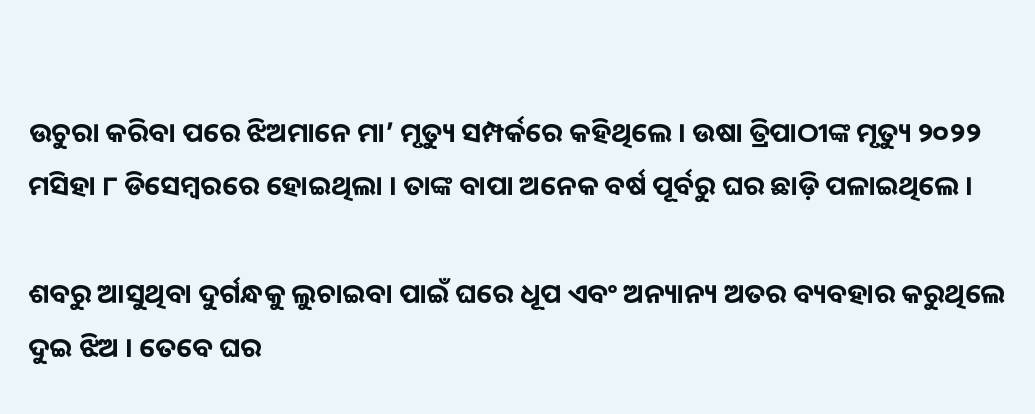ଉଚୁରା କରିବା ପରେ ଝିଅମାନେ ମା’ ମୃତ୍ୟୁ ସମ୍ପର୍କରେ କହିଥିଲେ । ଉଷା ତ୍ରିପାଠୀଙ୍କ ମୃତ୍ୟୁ ୨୦୨୨ ମସିହା ୮ ଡିସେମ୍ବରରେ ହୋଇଥିଲା । ତାଙ୍କ ବାପା ଅନେକ ବର୍ଷ ପୂର୍ବରୁ ଘର ଛାଡ଼ି ପଳାଇଥିଲେ ।

ଶବରୁ ଆସୁଥିବା ଦୁର୍ଗନ୍ଧକୁ ଲୁଚାଇବା ପାଇଁ ଘରେ ଧୂପ ଏବଂ ଅନ୍ୟାନ୍ୟ ଅତର ବ୍ୟବହାର କରୁଥିଲେ ଦୁଇ ଝିଅ । ତେବେ ଘର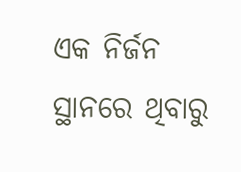ଏକ ନିର୍ଜନ ସ୍ଥାନରେ ଥିବାରୁ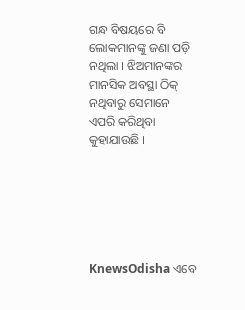ଗନ୍ଧ ବିଷୟରେ ବି ଲୋକମାନଙ୍କୁ ଜଣା ପଡ଼ି ନଥିଲା । ଝିଅମାନଙ୍କର ମାନସିକ ଅବସ୍ଥା ଠିକ୍‌ ନଥିବାରୁ ସେମାନେ ଏପରି କରିଥିବା କୁହାଯାଉଛି ।






KnewsOdisha ଏବେ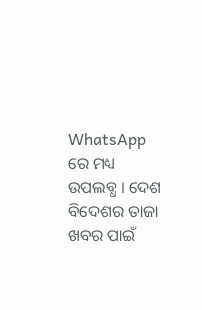WhatsApp ରେ ମଧ୍ୟ ଉପଲବ୍ଧ । ଦେଶ ବିଦେଶର ତାଜା ଖବର ପାଇଁ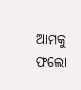ଆମକୁ ଫଲୋ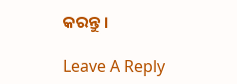କରନ୍ତୁ ।

Leave A Reply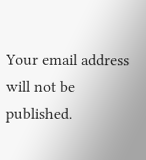Your email address will not be published.